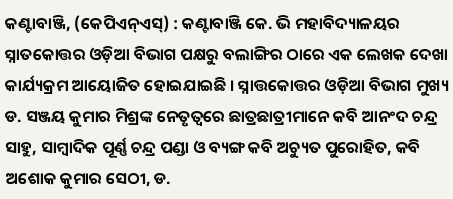କଣ୍ଟାବାଞ୍ଜି, (କେପିଏନ୍ଏସ୍) : କଣ୍ଟାବାଞ୍ଜି କେ. ଭି ମହାବିଦ୍ୟାଳୟର ସ୍ନାତକୋତ୍ତର ଓଡ଼ିଆ ବିଭାଗ ପକ୍ଷରୁ ବଲାଙ୍ଗିର ଠାରେ ଏକ ଲେଖକ ଦେଖା କାର୍ଯ୍ୟକ୍ରମ ଆୟୋଜିତ ହୋଇଯାଇଛି । ସ୍ନାତ୍ତକୋତ୍ତର ଓଡ଼ିଆ ବିଭାଗ ମୁଖ୍ୟ ଡ. ସଞ୍ଜୟ କୁମାର ମିଶ୍ରଙ୍କ ନେତୃତ୍ୱରେ ଛାତ୍ରଛାତ୍ରୀମାନେ କବି ଆନଂଦ ଚନ୍ଦ୍ର ସାହୁ, ସାମ୍ବାଦିକ ପୂର୍ଣ୍ଣ ଚନ୍ଦ୍ର ପଣ୍ଡା ଓ ବ୍ୟଙ୍ଗ କବି ଅଚ୍ୟୁତ ପୁରୋହିତ, କବି ଅଶୋକ କୁମାର ସେଠୀ, ଡ.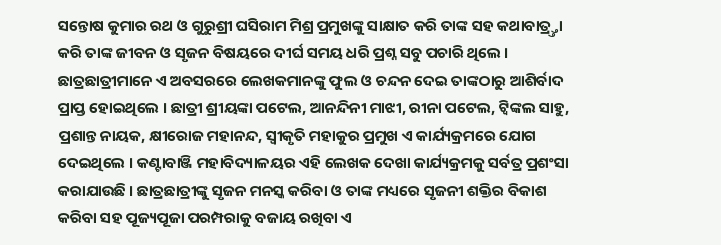ସନ୍ତୋଷ କୁମାର ରଥ ଓ ଗୁରୁଶ୍ରୀ ଘସିରାମ ମିଶ୍ର ପ୍ରମୁଖଙ୍କୁ ସାକ୍ଷାତ କରି ତାଙ୍କ ସହ କଥାବାତ୍ର୍ତ୍ତା କରି ତାଙ୍କ ଜୀବନ ଓ ସୃଜନ ବିଷୟରେ ଦୀର୍ଘ ସମୟ ଧରି ପ୍ରଶ୍ନ ସବୁ ପଚାରି ଥିଲେ । ଛାତ୍ରଛାତ୍ରୀମାନେ ଏ ଅବସରରେ ଲେଖକମାନଙ୍କୁ ଫୁଲ ଓ ଚନ୍ଦନ ଦେଇ ତାଙ୍କଠାରୁ ଆଶିର୍ବାଦ ପ୍ରାପ୍ତ ହୋଇଥିଲେ । ଛାତ୍ରୀ ଶ୍ରୀୟଙ୍କା ପଟେଲ, ଆନନ୍ଦିନୀ ମାଝୀ, ରୀନା ପଟେଲ, ଟ୍ଵିଙ୍କଲ ସାହୁ, ପ୍ରଶାନ୍ତ ନାୟକ, କ୍ଷୀରୋଜ ମହାନନ୍ଦ, ସ୍ୱୀକୃତି ମହାକୁର ପ୍ରମୁଖ ଏ କାର୍ଯ୍ୟକ୍ରମରେ ଯୋଗ ଦେଇଥିଲେ । କଣ୍ଟାବାଞ୍ଜି ମହାବିଦ୍ୟାଳୟର ଏହି ଲେଖକ ଦେଖା କାର୍ଯ୍ୟକ୍ରମକୁ ସର୍ବତ୍ର ପ୍ରଶଂସା କରାଯାଉଛି । ଛାତ୍ରଛାତ୍ରୀଙ୍କୁ ସୃଜନ ମନସ୍କ କରିବା ଓ ତାଙ୍କ ମଧ୍ୟରେ ସୃଜନୀ ଶକ୍ତିର ବିକାଶ କରିବା ସହ ପୂଜ୍ୟପୂଜା ପରମ୍ପରାକୁ ବଜାୟ ରଖିବା ଏ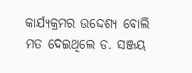କାର୍ଯ୍ୟକ୍ରମର ଉଦ୍ଦେଶ୍ୟ ବୋଲି ମତ ଦେଇଥିଲେ ଡ. ସଞ୍ଜୟ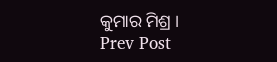କୁମାର ମିଶ୍ର ।
Prev Post